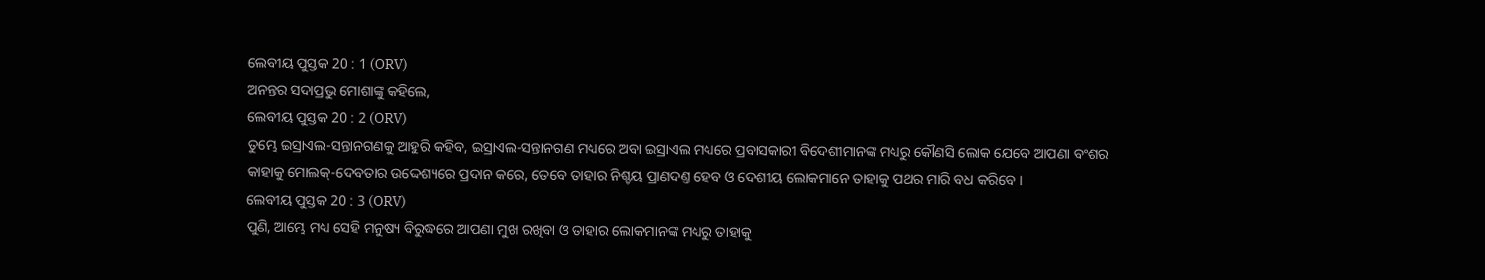ଲେବୀୟ ପୁସ୍ତକ 20 : 1 (ORV)
ଅନନ୍ତର ସଦାପ୍ରଭୁ ମୋଶାଙ୍କୁ କହିଲେ,
ଲେବୀୟ ପୁସ୍ତକ 20 : 2 (ORV)
ତୁମ୍ଭେ ଇସ୍ରାଏଲ-ସନ୍ତାନଗଣକୁ ଆହୁରି କହିବ, ଇସ୍ରାଏଲ-ସନ୍ତାନଗଣ ମଧ୍ୟରେ ଅବା ଇସ୍ରାଏଲ ମଧ୍ୟରେ ପ୍ରବାସକାରୀ ବିଦେଶୀମାନଙ୍କ ମଧ୍ୟରୁ କୌଣସି ଲୋକ ଯେବେ ଆପଣା ବଂଶର କାହାକୁ ମୋଲକ୍-ଦେବତାର ଉଦ୍ଦେଶ୍ୟରେ ପ୍ରଦାନ କରେ, ତେବେ ତାହାର ନିଶ୍ଚୟ ପ୍ରାଣଦଣ୍ତ ହେବ ଓ ଦେଶୀୟ ଲୋକମାନେ ତାହାକୁ ପଥର ମାରି ବଧ କରିବେ ।
ଲେବୀୟ ପୁସ୍ତକ 20 : 3 (ORV)
ପୁଣି, ଆମ୍ଭେ ମଧ୍ୟ ସେହି ମନୁଷ୍ୟ ବିରୁଦ୍ଧରେ ଆପଣା ମୁଖ ରଖିବା ଓ ତାହାର ଲୋକମାନଙ୍କ ମଧ୍ୟରୁ ତାହାକୁ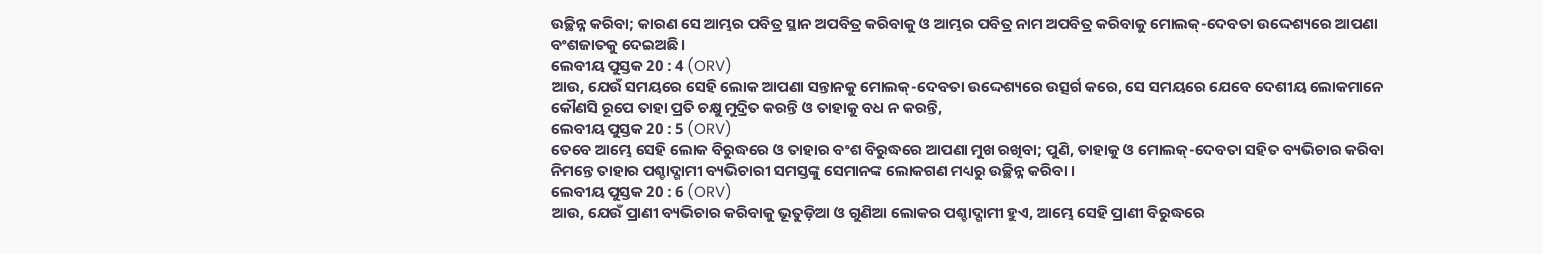ଉଚ୍ଛିନ୍ନ କରିବା; କାରଣ ସେ ଆମ୍ଭର ପବିତ୍ର ସ୍ଥାନ ଅପବିତ୍ର କରିବାକୁ ଓ ଆମ୍ଭର ପବିତ୍ର ନାମ ଅପବିତ୍ର କରିବାକୁ ମୋଲକ୍-ଦେବତା ଉଦ୍ଦେଶ୍ୟରେ ଆପଣା ବଂଶଜାତକୁ ଦେଇଅଛି ।
ଲେବୀୟ ପୁସ୍ତକ 20 : 4 (ORV)
ଆଉ, ଯେଉଁ ସମୟରେ ସେହି ଲୋକ ଆପଣା ସନ୍ତାନକୁ ମୋଲକ୍-ଦେବତା ଉଦ୍ଦେଶ୍ୟରେ ଉତ୍ସର୍ଗ କରେ, ସେ ସମୟରେ ଯେବେ ଦେଶୀୟ ଲୋକମାନେ କୌଣସି ରୂପେ ତାହା ପ୍ରତି ଚକ୍ଷୁ ମୁଦ୍ରିତ କରନ୍ତି ଓ ତାହାକୁ ବଧ ନ କରନ୍ତି,
ଲେବୀୟ ପୁସ୍ତକ 20 : 5 (ORV)
ତେବେ ଆମ୍ଭେ ସେହି ଲୋକ ବିରୁଦ୍ଧରେ ଓ ତାହାର ବଂଶ ବିରୁଦ୍ଧରେ ଆପଣା ମୁଖ ରଖିବା; ପୁଣି, ତାହାକୁ ଓ ମୋଲକ୍-ଦେବତା ସହିତ ବ୍ୟଭିଚାର କରିବା ନିମନ୍ତେ ତାହାର ପଶ୍ଚାଦ୍ଗାମୀ ବ୍ୟଭିଚାରୀ ସମସ୍ତଙ୍କୁ ସେମାନଙ୍କ ଲୋକଗଣ ମଧ୍ୟରୁ ଉଚ୍ଛିନ୍ନ କରିବା ।
ଲେବୀୟ ପୁସ୍ତକ 20 : 6 (ORV)
ଆଉ, ଯେଉଁ ପ୍ରାଣୀ ବ୍ୟଭିଚାର କରିବାକୁ ଭୂତୁଡ଼ିଆ ଓ ଗୁଣିଆ ଲୋକର ପଶ୍ଚାଦ୍ଗାମୀ ହୁଏ, ଆମ୍ଭେ ସେହି ପ୍ରାଣୀ ବିରୁଦ୍ଧରେ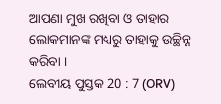ଆପଣା ମୁଖ ରଖିବା ଓ ତାହାର ଲୋକମାନଙ୍କ ମଧ୍ୟରୁ ତାହାକୁ ଉଚ୍ଛିନ୍ନ କରିବା ।
ଲେବୀୟ ପୁସ୍ତକ 20 : 7 (ORV)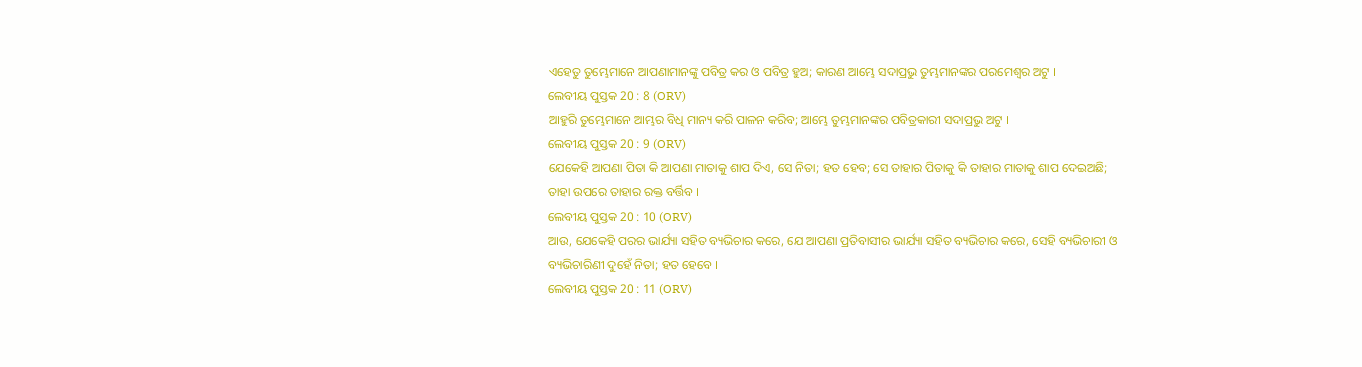ଏହେତୁ ତୁମ୍ଭେମାନେ ଆପଣାମାନଙ୍କୁ ପବିତ୍ର କର ଓ ପବିତ୍ର ହୁଅ; କାରଣ ଆମ୍ଭେ ସଦାପ୍ରଭୁ ତୁମ୍ଭମାନଙ୍କର ପରମେଶ୍ଵର ଅଟୁ ।
ଲେବୀୟ ପୁସ୍ତକ 20 : 8 (ORV)
ଆହୁରି ତୁମ୍ଭେମାନେ ଆମ୍ଭର ବିଧି ମାନ୍ୟ କରି ପାଳନ କରିବ; ଆମ୍ଭେ ତୁମ୍ଭମାନଙ୍କର ପବିତ୍ରକାରୀ ସଦାପ୍ରଭୁ ଅଟୁ ।
ଲେବୀୟ ପୁସ୍ତକ 20 : 9 (ORV)
ଯେକେହି ଆପଣା ପିତା କି ଆପଣା ମାତାକୁ ଶାପ ଦିଏ, ସେ ନିତା; ହତ ହେବ; ସେ ତାହାର ପିତାକୁ କି ତାହାର ମାତାକୁ ଶାପ ଦେଇଅଛି; ତାହା ଉପରେ ତାହାର ରକ୍ତ ବର୍ତ୍ତିବ ।
ଲେବୀୟ ପୁସ୍ତକ 20 : 10 (ORV)
ଆଉ, ଯେକେହି ପରର ଭାର୍ଯ୍ୟା ସହିତ ବ୍ୟଭିଚାର କରେ, ଯେ ଆପଣା ପ୍ରତିବାସୀର ଭାର୍ଯ୍ୟା ସହିତ ବ୍ୟଭିଚାର କରେ, ସେହି ବ୍ୟଭିଚାରୀ ଓ ବ୍ୟଭିଚାରିଣୀ ଦୁହେଁ ନିତା; ହତ ହେବେ ।
ଲେବୀୟ ପୁସ୍ତକ 20 : 11 (ORV)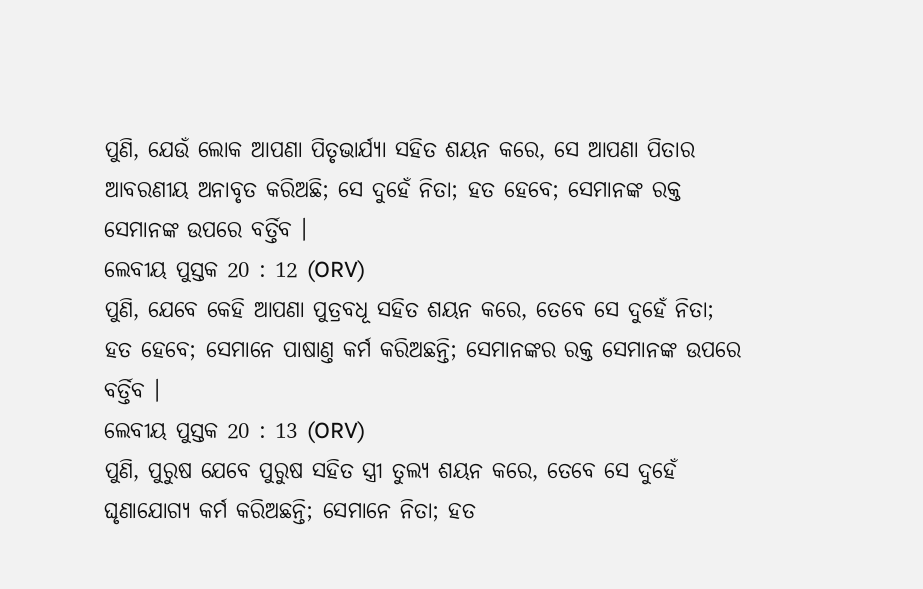ପୁଣି, ଯେଉଁ ଲୋକ ଆପଣା ପିତୃଭାର୍ଯ୍ୟା ସହିତ ଶୟନ କରେ, ସେ ଆପଣା ପିତାର ଆବରଣୀୟ ଅନାବୃତ କରିଅଛି; ସେ ଦୁହେଁ ନିତା; ହତ ହେବେ; ସେମାନଙ୍କ ରକ୍ତ ସେମାନଙ୍କ ଉପରେ ବର୍ତ୍ତିବ ।
ଲେବୀୟ ପୁସ୍ତକ 20 : 12 (ORV)
ପୁଣି, ଯେବେ କେହି ଆପଣା ପୁତ୍ରବଧୂ ସହିତ ଶୟନ କରେ, ତେବେ ସେ ଦୁହେଁ ନିତା; ହତ ହେବେ; ସେମାନେ ପାଷାଣ୍ତ କର୍ମ କରିଅଛନ୍ତି; ସେମାନଙ୍କର ରକ୍ତ ସେମାନଙ୍କ ଉପରେ ବର୍ତ୍ତିବ ।
ଲେବୀୟ ପୁସ୍ତକ 20 : 13 (ORV)
ପୁଣି, ପୁରୁଷ ଯେବେ ପୁରୁଷ ସହିତ ସ୍ତ୍ରୀ ତୁଲ୍ୟ ଶୟନ କରେ, ତେବେ ସେ ଦୁହେଁ ଘୃଣାଯୋଗ୍ୟ କର୍ମ କରିଅଛନ୍ତି; ସେମାନେ ନିତା; ହତ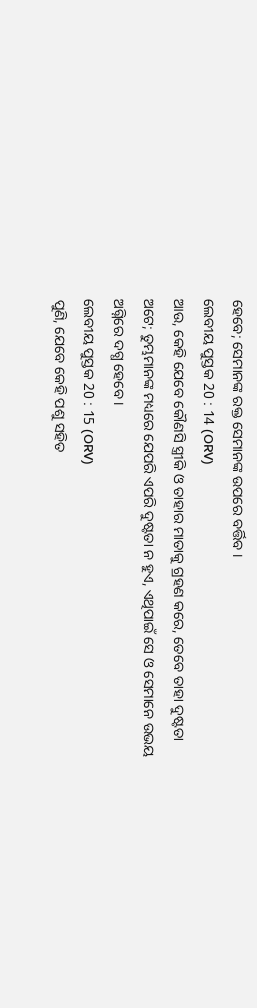ହେବେ; ସେମାନଙ୍କ ରକ୍ତ ସେମାନଙ୍କ ଉପରେ ବର୍ତ୍ତିବ ।
ଲେବୀୟ ପୁସ୍ତକ 20 : 14 (ORV)
ଆଉ, କେହି ଯେବେ କୌଣସି ସ୍ତ୍ରୀକି ଓ ତାହାର ମାତାକୁ ଗ୍ରହଣ କରେ, ତେବେ ତାହା ଦୁଷ୍ଟତା ଅଟେ; ତୁମ୍ଭମାନଙ୍କ ମଧ୍ୟରେ ଯେପରି ଏପରି ଦୁଷ୍ଟତା ନ ହୁଏ, ଏଥିପାଇଁ ସେ ଓ ସେମାନେ ଉଭୟ ଅଗ୍ନିରେ ଦଗ୍ଧ ହେବେ ।
ଲେବୀୟ ପୁସ୍ତକ 20 : 15 (ORV)
ପୁଣି, ଯେବେ କେହି ପଶୁ ସହିତ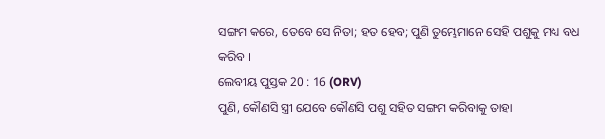ସଙ୍ଗମ କରେ, ତେବେ ସେ ନିତା; ହତ ହେବ; ପୁଣି ତୁମ୍ଭେମାନେ ସେହି ପଶୁକୁ ମଧ୍ୟ ବଧ କରିବ ।
ଲେବୀୟ ପୁସ୍ତକ 20 : 16 (ORV)
ପୁଣି, କୌଣସି ସ୍ତ୍ରୀ ଯେବେ କୌଣସି ପଶୁ ସହିତ ସଙ୍ଗମ କରିବାକୁ ତାହା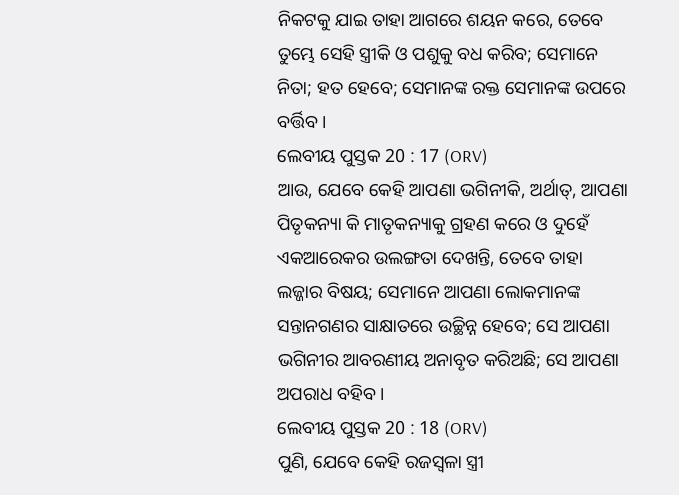ନିକଟକୁ ଯାଇ ତାହା ଆଗରେ ଶୟନ କରେ, ତେବେ ତୁମ୍ଭେ ସେହି ସ୍ତ୍ରୀକି ଓ ପଶୁକୁ ବଧ କରିବ; ସେମାନେ ନିତା; ହତ ହେବେ; ସେମାନଙ୍କ ରକ୍ତ ସେମାନଙ୍କ ଉପରେ ବର୍ତ୍ତିବ ।
ଲେବୀୟ ପୁସ୍ତକ 20 : 17 (ORV)
ଆଉ, ଯେବେ କେହି ଆପଣା ଭଗିନୀକି, ଅର୍ଥାତ୍, ଆପଣା ପିତୃକନ୍ୟା କି ମାତୃକନ୍ୟାକୁ ଗ୍ରହଣ କରେ ଓ ଦୁହେଁ ଏକଆରେକର ଉଲଙ୍ଗତା ଦେଖନ୍ତି, ତେବେ ତାହା ଲଜ୍ଜାର ବିଷୟ; ସେମାନେ ଆପଣା ଲୋକମାନଙ୍କ ସନ୍ତାନଗଣର ସାକ୍ଷାତରେ ଉଚ୍ଛିନ୍ନ ହେବେ; ସେ ଆପଣା ଭଗିନୀର ଆବରଣୀୟ ଅନାବୃତ କରିଅଛି; ସେ ଆପଣା ଅପରାଧ ବହିବ ।
ଲେବୀୟ ପୁସ୍ତକ 20 : 18 (ORV)
ପୁଣି, ଯେବେ କେହି ରଜସ୍ଵଳା ସ୍ତ୍ରୀ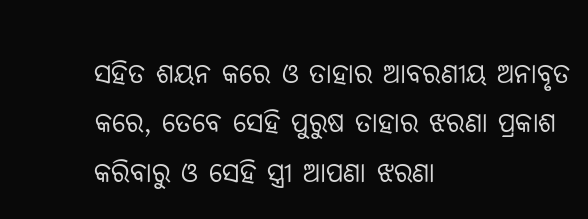ସହିତ ଶୟନ କରେ ଓ ତାହାର ଆବରଣୀୟ ଅନାବୃତ କରେ, ତେବେ ସେହି ପୁରୁଷ ତାହାର ଝରଣା ପ୍ରକାଶ କରିବାରୁ ଓ ସେହି ସ୍ତ୍ରୀ ଆପଣା ଝରଣା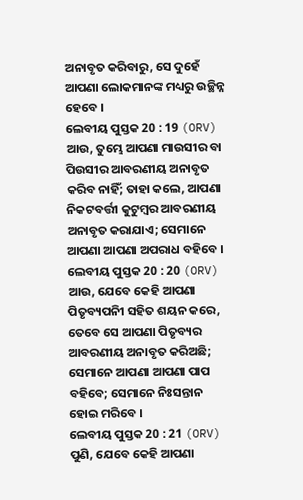ଅନାବୃତ କରିବାରୁ, ସେ ଦୁହେଁ ଆପଣା ଲୋକମାନଙ୍କ ମଧ୍ୟରୁ ଉଚ୍ଛିନ୍ନ ହେବେ ।
ଲେବୀୟ ପୁସ୍ତକ 20 : 19 (ORV)
ଆଉ, ତୁମ୍ଭେ ଆପଣା ମାଉସୀର ବା ପିଉସୀର ଆବରଣୀୟ ଅନାବୃତ କରିବ ନାହିଁ; ତାହା କଲେ, ଆପଣା ନିକଟବର୍ତ୍ତୀ କୁଟୁମ୍ଵର ଆବରଣୀୟ ଅନାବୃତ କରାଯାଏ; ସେମାନେ ଆପଣା ଆପଣା ଅପରାଧ ବହିବେ ।
ଲେବୀୟ ପୁସ୍ତକ 20 : 20 (ORV)
ଆଉ, ଯେବେ କେହି ଆପଣା ପିତୃବ୍ୟପନିୀ ସହିତ ଶୟନ କରେ, ତେବେ ସେ ଆପଣା ପିତୃବ୍ୟର ଆବରଣୀୟ ଅନାବୃତ କରିଅଛି; ସେମାନେ ଆପଣା ଆପଣା ପାପ ବହିବେ; ସେମାନେ ନିଃସନ୍ତାନ ହୋଇ ମରିବେ ।
ଲେବୀୟ ପୁସ୍ତକ 20 : 21 (ORV)
ପୁଣି, ଯେବେ କେହି ଆପଣା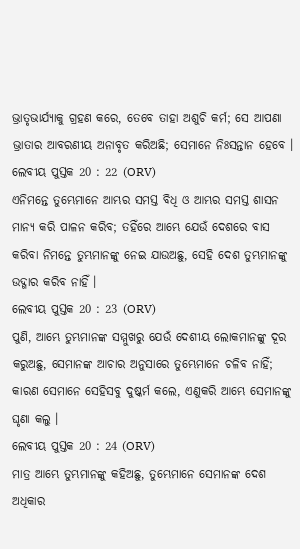ଭ୍ରାତୃଭାର୍ଯ୍ୟାକୁ ଗ୍ରହଣ କରେ, ତେବେ ତାହା ଅଶୁଚି କର୍ମ; ସେ ଆପଣା ଭ୍ରାତାର ଆବରଣୀୟ ଅନାବୃତ କରିଅଛି; ସେମାନେ ନିଃସନ୍ତାନ ହେବେ ।
ଲେବୀୟ ପୁସ୍ତକ 20 : 22 (ORV)
ଏନିମନ୍ତେ ତୁମ୍ଭେମାନେ ଆମ୍ଭର ସମସ୍ତ ବିଧି ଓ ଆମ୍ଭର ସମସ୍ତ ଶାସନ ମାନ୍ୟ କରି ପାଳନ କରିବ; ତହିଁରେ ଆମ୍ଭେ ଯେଉଁ ଦେଶରେ ବାସ କରିବା ନିମନ୍ତେ ତୁମ୍ଭମାନଙ୍କୁ ନେଇ ଯାଉଅଛୁ, ସେହି ଦେଶ ତୁମ୍ଭମାନଙ୍କୁ ଉଦ୍ଗାର କରିବ ନାହିଁ ।
ଲେବୀୟ ପୁସ୍ତକ 20 : 23 (ORV)
ପୁଣି, ଆମ୍ଭେ ତୁମ୍ଭମାନଙ୍କ ସମ୍ମୁଖରୁ ଯେଉଁ ଦେଶୀୟ ଲୋକମାନଙ୍କୁ ଦୂର କରୁଅଛୁ, ସେମାନଙ୍କ ଆଚାର ଅନୁସାରେ ତୁମ୍ଭେମାନେ ଚଳିବ ନାହିଁ; କାରଣ ସେମାନେ ସେହିସବୁ ଦୁଷ୍କର୍ମ କଲେ, ଏଣୁକରି ଆମ୍ଭେ ସେମାନଙ୍କୁ ଘୃଣା କଲୁ ।
ଲେବୀୟ ପୁସ୍ତକ 20 : 24 (ORV)
ମାତ୍ର ଆମ୍ଭେ ତୁମ୍ଭମାନଙ୍କୁ କହିଅଛୁ, ତୁମ୍ଭେମାନେ ସେମାନଙ୍କ ଦେଶ ଅଧିକାର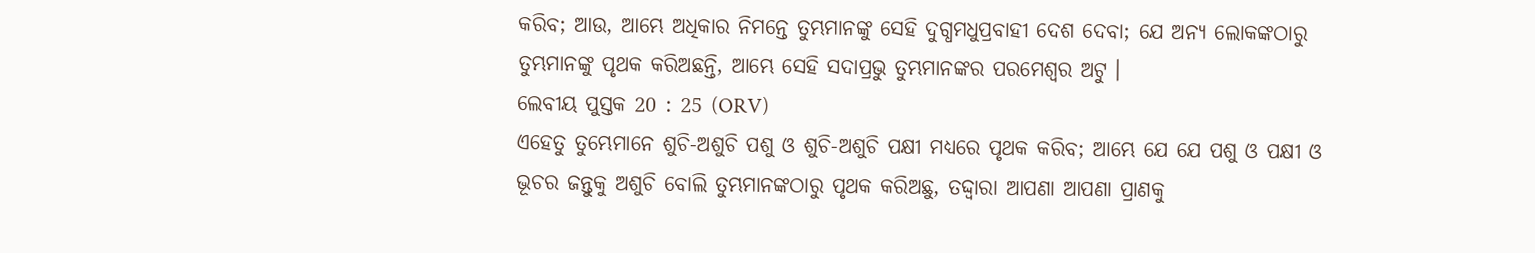କରିବ; ଆଉ, ଆମ୍ଭେ ଅଧିକାର ନିମନ୍ତେ ତୁମ୍ଭମାନଙ୍କୁ ସେହି ଦୁଗ୍ଧମଧୁପ୍ରବାହୀ ଦେଶ ଦେବା; ଯେ ଅନ୍ୟ ଲୋକଙ୍କଠାରୁ ତୁମ୍ଭମାନଙ୍କୁ ପୃଥକ କରିଅଛନ୍ତି, ଆମ୍ଭେ ସେହି ସଦାପ୍ରଭୁ ତୁମ୍ଭମାନଙ୍କର ପରମେଶ୍ଵର ଅଟୁ ।
ଲେବୀୟ ପୁସ୍ତକ 20 : 25 (ORV)
ଏହେତୁ ତୁମ୍ଭେମାନେ ଶୁଚି-ଅଶୁଚି ପଶୁ ଓ ଶୁଚି-ଅଶୁଚି ପକ୍ଷୀ ମଧ୍ୟରେ ପୃଥକ କରିବ; ଆମ୍ଭେ ଯେ ଯେ ପଶୁ ଓ ପକ୍ଷୀ ଓ ଭୂଚର ଜନ୍ତୁକୁ ଅଶୁଚି ବୋଲି ତୁମ୍ଭମାନଙ୍କଠାରୁ ପୃଥକ କରିଅଛୁ, ତଦ୍ଦ୍ଵାରା ଆପଣା ଆପଣା ପ୍ରାଣକୁ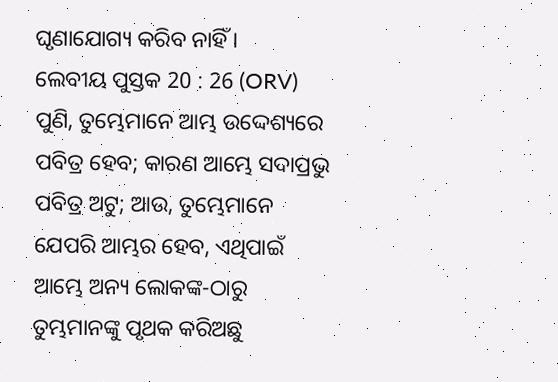ଘୃଣାଯୋଗ୍ୟ କରିବ ନାହିଁ ।
ଲେବୀୟ ପୁସ୍ତକ 20 : 26 (ORV)
ପୁଣି, ତୁମ୍ଭେମାନେ ଆମ୍ଭ ଉଦ୍ଦେଶ୍ୟରେ ପବିତ୍ର ହେବ; କାରଣ ଆମ୍ଭେ ସଦାପ୍ରଭୁ ପବିତ୍ର ଅଟୁ; ଆଉ, ତୁମ୍ଭେମାନେ ଯେପରି ଆମ୍ଭର ହେବ, ଏଥିପାଇଁ ଆମ୍ଭେ ଅନ୍ୟ ଲୋକଙ୍କ-ଠାରୁ ତୁମ୍ଭମାନଙ୍କୁ ପୃଥକ କରିଅଛୁ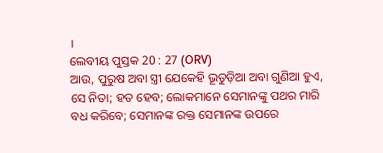।
ଲେବୀୟ ପୁସ୍ତକ 20 : 27 (ORV)
ଆଉ, ପୁରୁଷ ଅବା ସ୍ତ୍ରୀ ଯେକେହି ଭୂତୁଡ଼ିଆ ଅବା ଗୁଣିଆ ହୁଏ, ସେ ନିତା; ହତ ହେବ; ଲୋକମାନେ ସେମାନଙ୍କୁ ପଥର ମାରି ବଧ କରିବେ; ସେମାନଙ୍କ ରକ୍ତ ସେମାନଙ୍କ ଉପରେ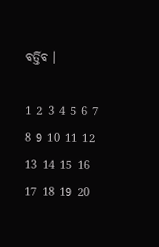ବର୍ତ୍ତିବ ।

1 2 3 4 5 6 7 8 9 10 11 12 13 14 15 16 17 18 19 20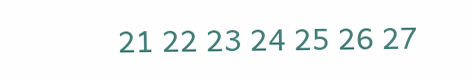21 22 23 24 25 26 27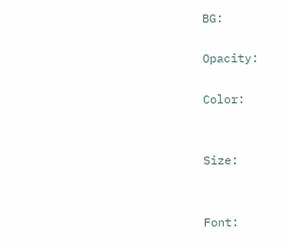BG:

Opacity:

Color:


Size:


Font: